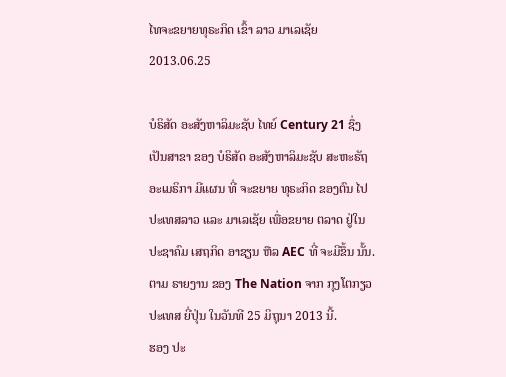ໄທຈະຂຍາຍທຸຣະກິດ ເຂົ້າ ລາວ ມາເລເຊັຍ
2013.06.25

ບໍຣິສັດ ອະສັງຫາລິມະຊັບ ໄທຍ໌ Century 21 ຊຶ່ງ ເປັນສາຂາ ຂອງ ບໍຣິສັດ ອະສັງຫາລິມະຊັບ ສະຫະຣັຖ ອະເມຣິກາ ມີແຜນ ທີ່ ຈະຂຍາຍ ທຸຣະກິດ ຂອງຕົນ ໄປ ປະເທສລາວ ແລະ ມາເລເຊັຍ ເພື່ອຂຍາຍ ຕລາດ ຢູ່ໃນ ປະຊາຄົມ ເສຖກິດ ອາຊຽນ ຫືລ AEC ທີ່ ຈະມີຂຶ້ນ ນັ້ນ. ຕາມ ຣາຍງານ ຂອງ The Nation ຈາກ ກຸງໂຕກຽວ ປະເທສ ຍີ່ປຸ່ນ ໃນວັນທີ 25 ມິຖຸນາ 2013 ນີ້.
ຮອງ ປະ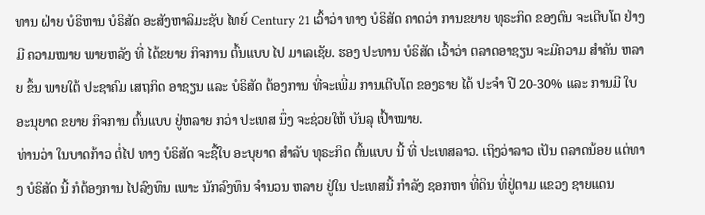ທານ ຝ່າຍ ບໍຣິຫານ ບໍຣິສັດ ອະສັງຫາລິມະຊັບ ໄທຍ໌ Century 21 ເວົ້າວ່າ ທາງ ບໍຣິສັດ ຄາດວ່າ ການຂຍາຍ ທຸຣະກິດ ຂອງຕົນ ຈະເຕີບໂຕ ຢ່າງມີ ຄວາມໝາຍ ພາຍຫລັງ ທີ່ ໄດ້ຂຍາຍ ກິຈການ ຕົ້ນແບບ ໄປ ມາເລເຊັຍ. ຮອງ ປະທານ ບໍຣິສັດ ເວົ້າວ່າ ຕລາດອາຊຽນ ຈະມີຄວາມ ສໍາຄັນ ຫລາຍ ຂຶ້ນ ພາຍໃຕ້ ປະຊາຄົມ ເສຖກິດ ອາຊຽນ ແລະ ບໍຣິສັດ ຕ້ອງການ ທີ່ຈະເພີ່ມ ການເຕີບໂຕ ຂອງຣາຍ ໄດ້ ປະຈໍາ ປີ 20-30% ແລະ ການມີ ໃບອະນຸຍາດ ຂຍາຍ ກິຈການ ຕົ້ນແບບ ຢູ່ຫລາຍ ກວ່າ ປະເທສ ນຶ່ງ ຈະຊ່ວຍໃຫ້ ບັນລຸ ເປົ້າໝາຍ.
ທ່ານວ່າ ໃນບາດກ້າວ ຕໍ່ໄປ ທາງ ບໍຣິສັດ ຈະຊື້ໃບ ອະບຸຍາດ ສໍາລັບ ທຸຣະກິດ ຕົ້ນແບບ ນີ້ ທີ່ ປະເທສລາວ. ເຖິງວ່າລາວ ເປັນ ຕລາດນ້ອຍ ແຕ່ທາງ ບໍຣິສັດ ນີ້ ກໍຕ້ອງການ ໄປລົງທຶນ ເພາະ ນັກລົງທຶນ ຈໍານວນ ຫລາຍ ຢູ່ໃນ ປະເທສນີ້ ກໍາລັງ ຊອກຫາ ທີ່ດິນ ທີ່ຢູ່ຕາມ ແຂວງ ຊາຍແດນ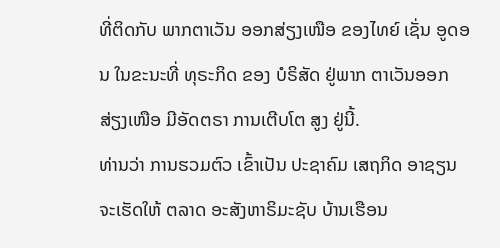ທີ່ຕິດກັບ ພາກຕາເວັນ ອອກສ່ຽງເໜືອ ຂອງໄທຍ໌ ເຊັ່ນ ອູດອນ ໃນຂະນະທີ່ ທຸຣະກິດ ຂອງ ບໍຣິສັດ ຢູ່ພາກ ຕາເວັນອອກ ສ່ຽງເໜືອ ມີອັດຕຣາ ການເຕີບໂຕ ສູງ ຢູ່ນີ້.
ທ່ານວ່າ ການຮວມຕົວ ເຂົ້າເປັນ ປະຊາຄົມ ເສຖກິດ ອາຊຽນ ຈະເຮັດໃຫ້ ຕລາດ ອະສັງຫາຣິມະຊັບ ບ້ານເຮືອນ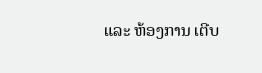ແລະ ຫ້ອງການ ເຕີບ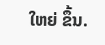ໃຫຍ່ ຂຶ້ນ.